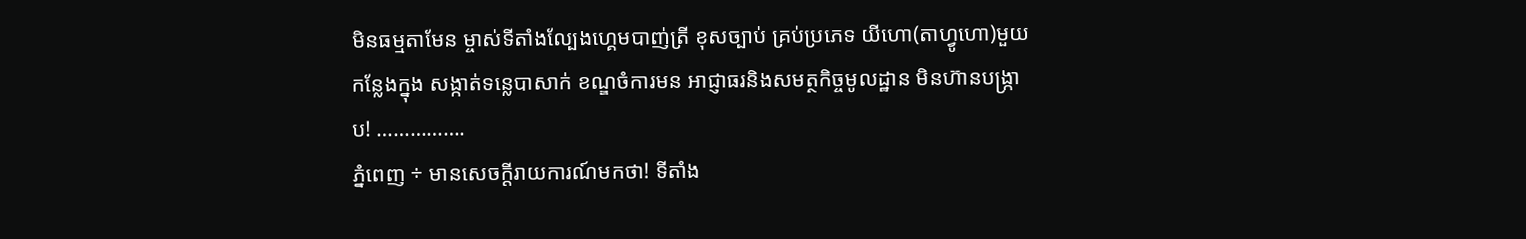មិនធម្មតាមែន ម្ចាស់ទីតាំងល្បែងហ្គេមបាញ់ត្រី ខុសច្បាប់ គ្រប់ប្រភេទ យីហោ(តាហ្វូហោ)មួយកន្លែងក្នុង សង្កាត់ទន្លេបាសាក់ ខណ្ឌចំការមន អាជ្ញាធរនិងសមត្ថកិច្ចមូលដ្ឋាន មិនហ៊ានបង្ក្រាប! …………….
ភ្នំពេញ ÷ មានសេចក្តីរាយការណ៍មកថា! ទីតាំង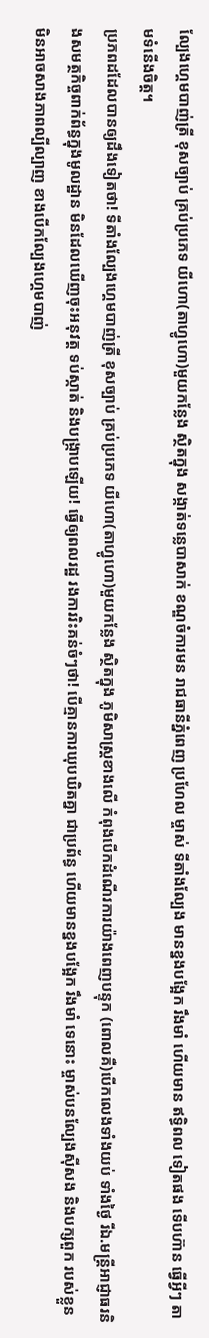ល្បែងហ្គេមបាញ់ត្រី ខុសច្បាប់ គ្រប់ប្រភេទ យីហោ(តាហ្វូហោ)មួយកន្លែង ស្ថិតក្នុង សង្កាត់ទន្លេបាសាក់ ខណ្ឌចំការមន រាជធានីភ្នំពេញ ប្រហែល ម្ចាស់ ទីតាំងល្បែង មានខ្នងបង្អែក រឹងមាំ ហើយមាន ឥទ្ធិពល ទៀតផង ទើបហ៊ាន ធ្វើអ្វីៗ តាមទំនើងចិត្ត។
ប្រភពដដែលបានឲ្យដឹងទៀតថា! ទីតាំងល្បែងហ្គេមបាញ់ត្រី ខុសច្បាប់ គ្រប់ប្រភេទ យីហោ(តាហ្វូហោ)មួយកន្លែង ស្ថិតក្នុង ភូមិសាស្ត្រខាងលើ កំពុងបើកដំណើរការយ៉ាងពេញបន្ទុក (ពោលគឺ)បើកលេងទាំងយប់ ទាំងថ្ងៃ រីឯ.មន្រ្តីអាជ្ញាធរនិងសមត្ថកិច្ចពាក់ព័ន្ធក្នុងមូលដ្ឋាន មិនដែលឃើញចុះអនុវត្ត ទប់ស្កាត់ និងបង្ក្រាបឡើយ! ធ្វើឲ្យពលរដ្ឋ រងការរិះគន់ចំៗថា! បើគ្មានការឃុបឃិតគ្នា ជាប្រព័ន្ធ ហើយមានខ្នងបង្អែក រឹងមាំ ទេនោះ ម្ចាស់បនល្បែងស៊ីសង និងបក្សពួក របស់ខ្លួន មិនអាចសាងភាពល្បីល្បាញ ខាងបើកល្បែងហ្គេមបាញ់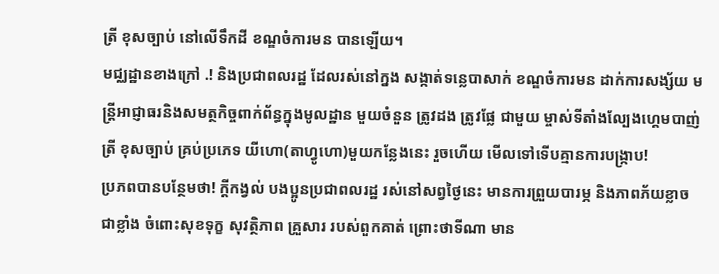ត្រី ខុសច្បាប់ នៅលើទឹកដី ខណ្ឌចំការមន បានឡើយ។
មជ្ឈដ្ឋានខាងក្រៅ .! និងប្រជាពលរដ្ឋ ដែលរស់នៅក្នង សង្កាត់ទន្លេបាសាក់ ខណ្ឌចំការមន ដាក់ការសង្ស័យ មន្រ្ដីអាជ្ញាធរនិងសមត្ថកិច្ចពាក់ព័ន្ធក្នុងមូលដ្ឋាន មួយចំនួន ត្រូវដង ត្រូវផ្លែ ជាមួយ ម្ចាស់ទីតាំងល្បែងហ្គេមបាញ់ត្រី ខុសច្បាប់ គ្រប់ប្រភេទ យីហោ(តាហ្វូហោ)មួយកន្លែងនេះ រួចហើយ មើលទៅទើបគ្មានការបង្ក្រាប!
ប្រភពបានបន្ថែមថា! ក្តីកង្វល់ បងប្អូនប្រជាពលរដ្ឋ រស់នៅសព្វថ្ងៃនេះ មានការព្រួយបារម្ភ និងភាពភ័យខ្លាច ជាខ្លាំង ចំពោះសុខទុក្ខ សុវត្ថិភាព គ្រួសារ របស់ពួកគាត់ ព្រោះថាទីណា មាន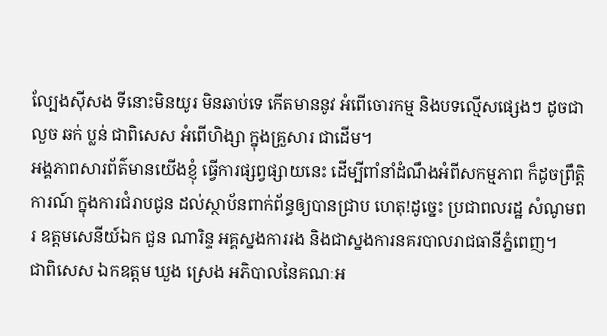ល្បែងស៊ីសង ទីនោះមិនយូរ មិនឆាប់ទេ កើតមាននូវ អំពើចោរកម្ម និងបទល្មើសផ្សេងៗ ដូចជា លួច ឆក់ ប្លន់ ជាពិសេស អំពើហិង្សា ក្នុងគ្រួសារ ជាដើម។
អង្គភាពសារព័ត៌មានយើងខ្ញុំ ធ្វើការផ្សព្វផ្សាយនេះ ដើម្បីពាំនាំដំណឹងអំពីសកម្មភាព ក៏ដូចព្រឹត្តិការណ៍ ក្នុងការជំរាបជូន ដល់ស្ថាប័នពាក់ព័ន្ធឲ្យបានជ្រាប ហេតុ!ដូច្នេះ ប្រជាពលរដ្ឋ សំណូមពរ ឧត្តមសេនីយ៍ឯក ជួន ណារិន្ទ អគ្គស្នងការរង និងជាស្នងការនគរបាលរាជធានីភ្នំពេញ។
ជាពិសេស ឯកឧត្តម ឃួង ស្រេង អភិបាលនៃគណៈអ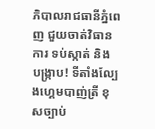ភិបាលរាជធានីភ្នំពេញ ជួយចាត់វិធានការ ទប់ស្កាត់ និង បង្ក្រាប! ទីតាំងល្បែងហ្គេមបាញ់ត្រី ខុសច្បាប់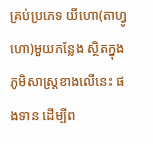គ្រប់ប្រភេទ យីហោ(តាហ្វូហោ)មួយកន្លែង ស្ថិតក្នុងភូមិសាស្ត្រខាងលើនេះ ផងទាន ដើម្បីព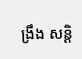ង្រឹង សន្តិ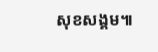សុខសង្គម៕